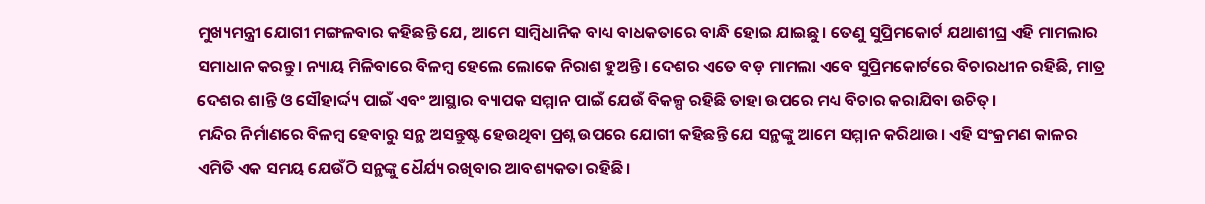ମୁଖ୍ୟମନ୍ତ୍ରୀ ଯୋଗୀ ମଙ୍ଗଳବାର କହିଛନ୍ତି ଯେ, ଆମେ ସାମ୍ବିଧାନିକ ବାଧ୍ୟ ବାଧକତାରେ ବାନ୍ଧି ହୋଇ ଯାଇଛୁ। ତେଣୁ ସୁପ୍ରିମକୋର୍ଟ ଯଥାଶୀଘ୍ର ଏହି ମାମଲାର ସମାଧାନ କରନ୍ତୁ। ନ୍ୟାୟ ମିଳିବାରେ ବିଳମ୍ଵ ହେଲେ ଲୋକେ ନିରାଶ ହୁଅନ୍ତି। ଦେଶର ଏତେ ବଡ଼ ମାମଲା ଏବେ ସୁପ୍ରିମକୋର୍ଟରେ ବିଚାରଧୀନ ରହିଛି, ମାତ୍ର ଦେଶର ଶାନ୍ତି ଓ ସୌହାର୍ଦ୍ଦ୍ୟ ପାଇଁ ଏବଂ ଆସ୍ଥାର ବ୍ୟାପକ ସମ୍ମାନ ପାଇଁ ଯେଉଁ ବିକଳ୍ପ ରହିଛି ତାହା ଉପରେ ମଧ୍ୟ ବିଚାର କରାଯିବା ଉଚିତ୍।
ମନ୍ଦିର ନିର୍ମାଣରେ ବିଳମ୍ବ ହେବାରୁ ସନ୍ଥ ଅସନ୍ତୁଷ୍ଟ ହେଉଥିବା ପ୍ରଶ୍ନ ଉପରେ ଯୋଗୀ କହିଛନ୍ତି ଯେ ସନ୍ଥଙ୍କୁ ଆମେ ସମ୍ମାନ କରିଥାଉ। ଏହି ସଂକ୍ରମଣ କାଳର ଏମିତି ଏକ ସମୟ ଯେଉଁଠି ସନ୍ଥଙ୍କୁ ଧୈର୍ଯ୍ୟ ରଖିବାର ଆବଶ୍ୟକତା ରହିଛି।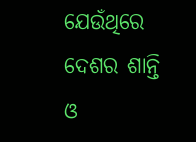ଯେଉଁଥିରେ ଦେଶର ଶାନ୍ତି ଓ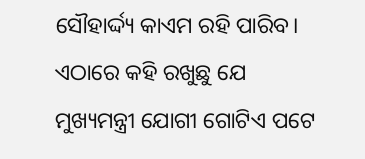ସୌହାର୍ଦ୍ଦ୍ୟ କାଏମ ରହି ପାରିବ।
ଏଠାରେ କହି ରଖୁଛୁ ଯେ ମୁଖ୍ୟମନ୍ତ୍ରୀ ଯୋଗୀ ଗୋଟିଏ ପଟେ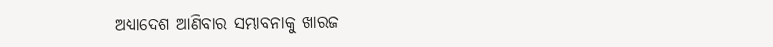ଅଧ୍ୟାଦେଶ ଆଣିବାର ସମ୍ଭାବନାକୁ ଖାରଜ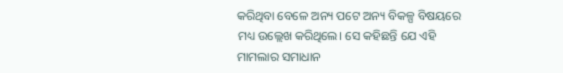କରିଥିବା ବେଳେ ଅନ୍ୟ ପଟେ ଅନ୍ୟ ବିକଳ୍ପ ବିଷୟରେ ମଧ୍ୟ ଉଲ୍ଲେଖ କରିଥିଲେ। ସେ କହିଛନ୍ତି ଯେ ଏହି ମାମଲାର ସମାଧାନ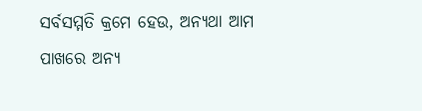ସର୍ବସମ୍ମତି କ୍ରମେ ହେଉ, ଅନ୍ୟଥା ଆମ ପାଖରେ ଅନ୍ୟ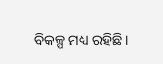ବିକଳ୍ପ ମଧ୍ୟ ରହିଛି।